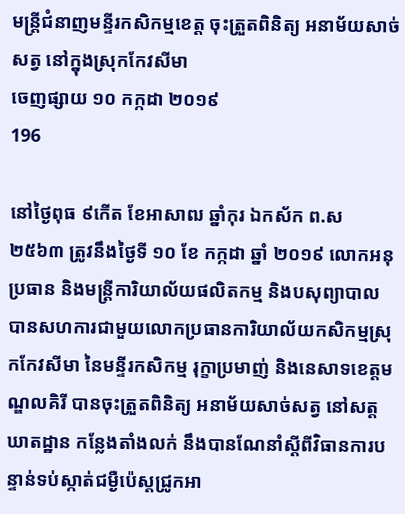មន្ត្រីជំនាញមន្ទីរកសិកម្មខេត្ត ចុះត្រួតពិនិត្យ អនាម័យសាច់សត្វ នៅក្នុងស្រុកកែវសីមា
ចេញផ្សាយ ១០ កក្កដា ២០១៩
196

នៅថ្ងៃពុធ ៩កើត ខែអាសាឍ ឆ្នាំកុរ ឯកស័ក ព.ស២៥៦៣ ត្រូវនឹងថ្ងៃទី ១០ ខែ កក្កដា ឆ្នាំ ២០១៩ លោកអនុប្រធាន និងមន្រ្តីការិយាល័យផលិតកម្ម និងបសុព្យាបាល
បានសហការជាមួយលោកប្រធានការិយាល័យកសិកម្មស្រុកកែវសីមា នៃមន្ទីរកសិកម្ម រុក្ខាប្រមាញ់ និងនេសាទខេត្តមណ្ឌលគិរី បានចុះត្រួតពិនិត្យ អនាម័យសាច់សត្វ នៅសត្តឃាតដ្ឋាន កន្លែងតាំងលក់ នឹងបានណែនាំស្តីពីវិធានការបន្ទាន់ទប់ស្កាត់ជម្ងឺប៉េស្តជ្រូកអា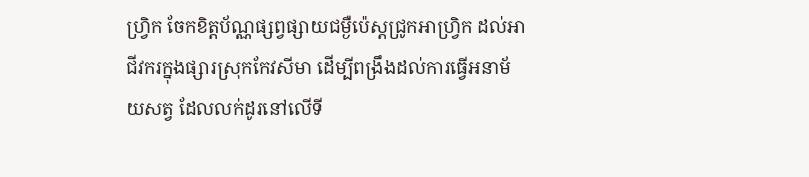ហ្រិ្វក ចែកខិត្តប័ណ្ណផ្សព្វផ្សាយជម្ងឺប៉េស្តជ្រូកអាហ្រិ្វក ដល់អាជីវករក្នុងផ្សារស្រុកកែវសីមា ដើម្បីពង្រឹងដល់ការធ្វើអនាម័យសត្វ ដែលលក់ដូរនៅលើទី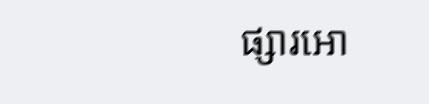ផ្សារអោ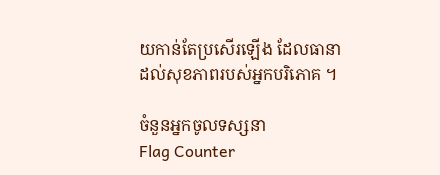យកាន់តែប្រសើរឡើង ដែលធានាដល់សុខភាពរបស់អ្នកបរិភោគ ។

ចំនួនអ្នកចូលទស្សនា
Flag Counter